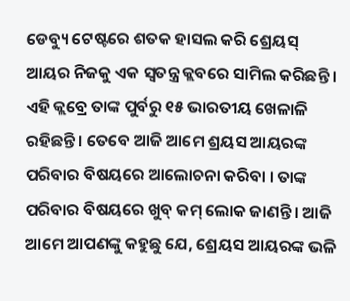ଡେବ୍ୟୁ ଟେଷ୍ଟରେ ଶତକ ହାସଲ କରି ଶ୍ରେୟସ୍ ଆୟର ନିଜକୁ ଏକ ସ୍ୱତନ୍ତ୍ର କ୍ଲବରେ ସାମିଲ କରିଛନ୍ତି । ଏହି କ୍ଲବ୍ରେ ତାଙ୍କ ପୁର୍ବରୁ ୧୫ ଭାରତୀୟ ଖେଳାଳି ରହିଛନ୍ତି । ତେବେ ଆଜି ଆମେ ଶ୍ରୟସ ଆୟରଙ୍କ ପରିବାର ବିଷୟରେ ଆଲୋଚନା କରିବା । ତାଙ୍କ ପରିବାର ବିଷୟରେ ଖୁବ୍ କମ୍ ଲୋକ ଜାଣନ୍ତି । ଆଜି ଆମେ ଆପଣଙ୍କୁ କହୁଛୁ ଯେ, ଶ୍ରେୟସ ଆୟରଙ୍କ ଭଳି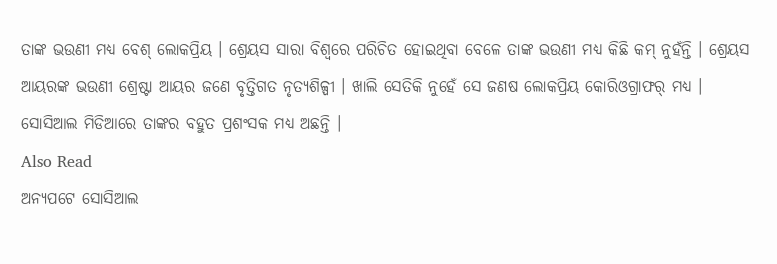ତାଙ୍କ ଭଉଣୀ ମଧ୍ୟ ବେଶ୍ ଲୋକପ୍ରିୟ । ଶ୍ରେୟସ ସାରା ବିଶ୍ୱରେ ପରିଚିତ ହୋଇଥିବା ବେଳେ ତାଙ୍କ ଭଉଣୀ ମଧ୍ୟ କିଛି କମ୍ ନୁହଁନ୍ତି । ଶ୍ରେୟସ ଆୟରଙ୍କ ଭଉଣୀ ଶ୍ରେଷ୍ଟା ଆୟର ଜଣେ ବୃତ୍ତିଗତ ନୃତ୍ୟଶିଳ୍ପୀ । ଖାଲି ସେତିକି ନୁହେଁ ସେ ଜଣଷ ଲୋକପ୍ରିୟ କୋରିଓଗ୍ରାଫର୍ ମଧ୍ୟ । ସୋସିଆଲ ମିଡିଆରେ ତାଙ୍କର ବହୁତ ପ୍ରଶଂସକ ମଧ୍ୟ ଅଛନ୍ତି ।
Also Read
ଅନ୍ୟପଟେ ସୋସିଆଲ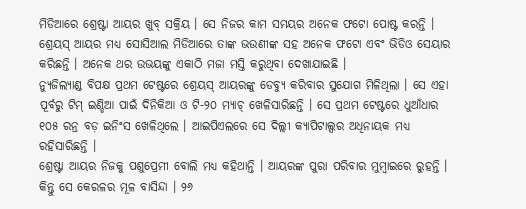ମିଡିଆରେ ଶ୍ରେଷ୍ଟା ଆୟର ଖୁବ୍ ସକ୍ରିୟ । ସେ ନିଜର କାମ ସମୟର ଅନେକ ଫଟୋ ପୋଷ୍ଟ କରନ୍ତି । ଶ୍ରେୟସ୍ ଆୟର ମଧ୍ୟ ସୋସିଆଲ ମିଡିଆରେ ତାଙ୍କ ଭଉଣୀଙ୍କ ସହ ଅନେକ ଫଟୋ ଏବଂ ଭିଡିଓ ସେୟାର କରିଛନ୍ତି । ଅନେକ ଥର ଉଭୟଙ୍କୁ ଏକାଠି ମଜା ମସ୍ତି କରୁଥିବା ଦେଖାଯାଇଛି ।
ନ୍ୟୁଜିଲ୍ୟାଣ୍ଡ ବିପକ୍ଷ ପ୍ରଥମ ଟେଷ୍ଟରେ ଶ୍ରେୟସ୍ ଆୟରଙ୍କୁ ଡେବ୍ୟୁ କରିବାର ସୁଯୋଗ ମିଳିଥିଲା । ସେ ଏହା ପୂର୍ବରୁ ଟିମ୍ ଇଣ୍ଡିଆ ପାଇଁ ଦିନିକିଆ ଓ ଟି-୨୦ ମ୍ୟାଚ୍ ଖେଳିସାରିଛନ୍ତି । ସେ ପ୍ରଥମ ଟେଷ୍ଟରେ ଧୁଆଁଧାର ୧୦୫ ରନ୍ର ବଡ଼ ଇନିଂସ ଖେଳିଥିଲେ । ଆଇପିଏଲରେ ସେ ଦିଲ୍ଲୀ କ୍ୟାପିଟାଲ୍ସର ଅଧିନାୟକ ମଧ୍ୟ ରହିସାରିଛନ୍ତି ।
ଶ୍ରେଷ୍ଟା ଆୟର ନିଜକୁ ପଶୁପ୍ରେମୀ ବୋଲି ମଧ୍ୟ କହିଥାନ୍ତି । ଆୟରଙ୍କ ପୁରା ପରିବାର ମୁମ୍ବାଇରେ ରୁହନ୍ତି । କିନ୍ତୁ ସେ କେରଳର ମୂଳ ବାସିନ୍ଦା । ୨୬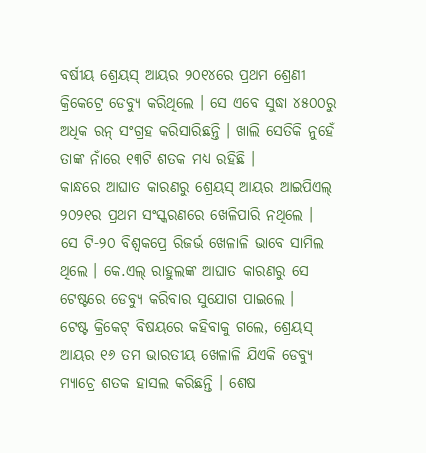ବର୍ଷୀୟ ଶ୍ରେୟସ୍ ଆୟର ୨୦୧୪ରେ ପ୍ରଥମ ଶ୍ରେଣୀ କ୍ରିକେଟ୍ରେ ଡେବ୍ୟୁ କରିଥିଲେ । ସେ ଏବେ ସୁଦ୍ଧା ୪୫୦୦ରୁ ଅଧିକ ରନ୍ ସଂଗ୍ରହ କରିସାରିଛନ୍ତି । ଖାଲି ସେତିକି ନୁହେଁ ତାଙ୍କ ନାଁରେ ୧୩ଟି ଶତକ ମଧ୍ୟ ରହିଛି ।
କାନ୍ଧରେ ଆଘାତ କାରଣରୁ ଶ୍ରେୟସ୍ ଆୟର ଆଇପିଏଲ୍ ୨୦୨୧ର ପ୍ରଥମ ସଂସ୍କରଣରେ ଖେଳିପାରି ନଥିଲେ । ସେ ଟି-୨୦ ବିଶ୍ୱକପ୍ରେ ରିଜର୍ଭ ଖେଳାଳି ଭାବେ ସାମିଲ ଥିଲେ । କେ.ଏଲ୍ ରାହୁଲଙ୍କ ଆଘାତ କାରଣରୁ ସେ ଟେଷ୍ଟରେ ଡେବ୍ୟୁ କରିବାର ସୁଯୋଗ ପାଇଲେ ।
ଟେଷ୍ଟ କ୍ରିକେଟ୍ ବିଷୟରେ କହିବାକୁ ଗଲେ, ଶ୍ରେୟସ୍ ଆୟର ୧୬ ତମ ଭାରତୀୟ ଖେଳାଳି ଯିଏକି ଡେବ୍ୟୁ ମ୍ୟାଚ୍ରେ ଶତକ ହାସଲ କରିଛନ୍ତି । ଶେଷ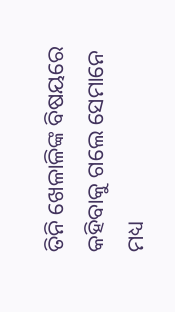ତିନି ଖେଳାଳିଙ୍କ ବିଷୟରେ କହିବାକୁ ଗଲେ ସେମାନେ ମଧ୍ୟ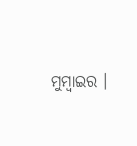ମୁମ୍ବାଇର ।